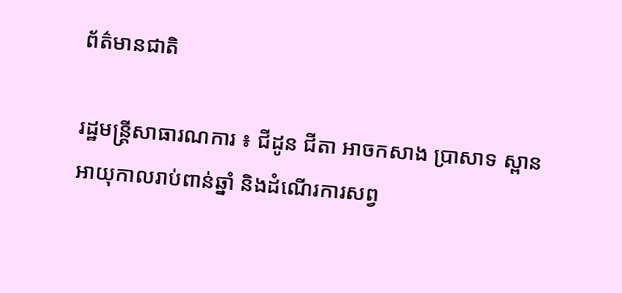ព័ត៌មានជាតិ

រដ្ឋមន្ដ្រីសាធារណការ ៖ ជីដូន ជីតា អាចកសាង ប្រាសាទ ស្ពាន អាយុកាលរាប់ពាន់ឆ្នាំ និងដំណើរការសព្វ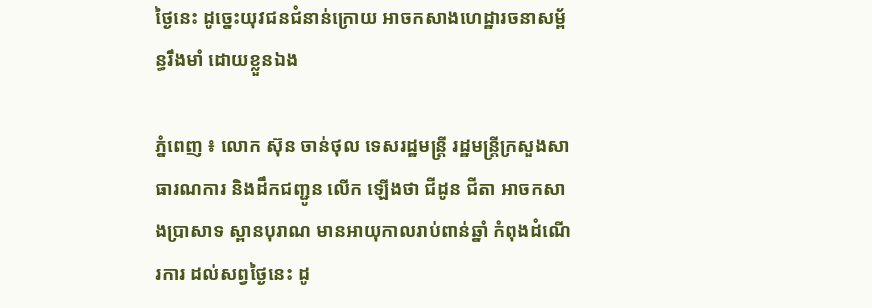ថ្ងៃនេះ ដូច្នេះយុវជនជំនាន់ក្រោយ អាចកសាងហេដ្ឋារចនាសម្ព័ន្ធរឹងមាំ ដោយខ្លួនឯង

ភ្នំពេញ ៖ លោក ស៊ុន ចាន់ថុល ទេសរដ្ឋមន្ដ្រី រដ្ឋមន្ត្រីក្រសួងសាធារណការ និងដឹកជញ្ជូន លើក ឡើងថា ជីដូន ជីតា អាចកសាងប្រាសាទ ស្ពានបុរាណ មានអាយុកាលរាប់ពាន់ឆ្នាំ កំពុងដំណើរការ ដល់សព្វថ្ងៃនេះ ដូ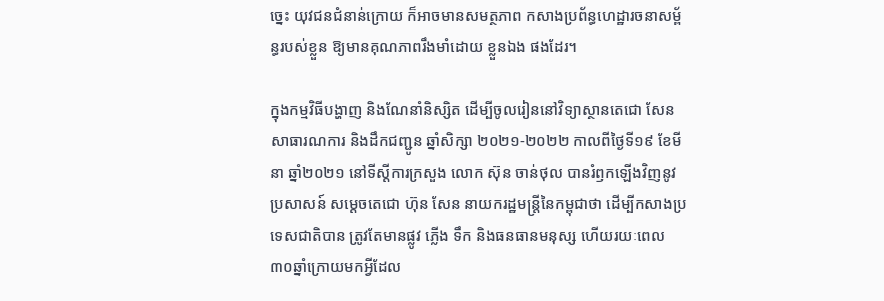ច្នេះ យុវជនជំនាន់ក្រោយ ក៏អាចមានសមត្ថភាព កសាងប្រព័ន្ធហេដ្ឋារចនាសម្ព័ន្ធរបស់ខ្លួន ឱ្យមានគុណភាពរឹងមាំដោយ ខ្លួនឯង ផងដែរ។

ក្នុងកម្មវិធីបង្ហាញ និងណែនាំនិស្សិត ដើម្បីចូលរៀននៅវិទ្យាស្ថានតេជោ សែន សាធារណការ និងដឹកជញ្ជូន ឆ្នាំសិក្សា ២០២១-២០២២ កាលពីថ្ងៃទី១៩ ខែមីនា ឆ្នាំ២០២១ នៅទីស្ដីការក្រសួង លោក ស៊ុន ចាន់ថុល បានរំឭកឡើងវិញនូវ ប្រសាសន៍ សម្ដេចតេជោ ហ៊ុន សែន នាយករដ្ឋមន្ត្រីនៃកម្ពុជាថា ដើម្បីកសាងប្រទេសជាតិបាន ត្រូវតែមានផ្លូវ ភ្លើង ទឹក និងធនធានមនុស្ស ហើយរយៈពេល ៣០ឆ្នាំក្រោយមកអ្វីដែល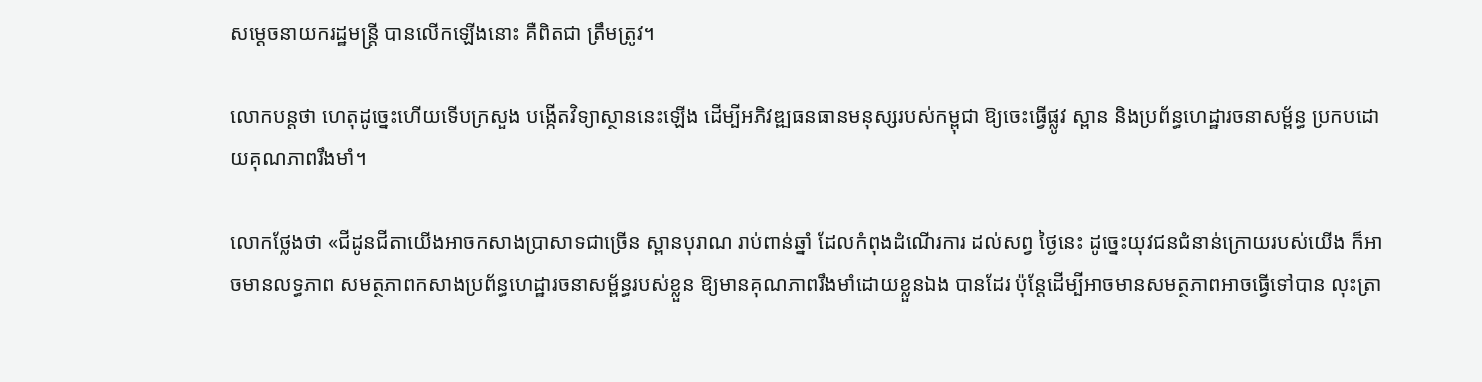សម្ដេចនាយករដ្ឋមន្ត្រី បានលើកឡើងនោះ គឺពិតជា ត្រឹមត្រូវ។

លោកបន្ដថា ហេតុដូច្នេះហើយទើបក្រសួង បង្កើតវិទ្យាស្ថាននេះឡើង ដើម្បីអភិវឌ្ឍធនធានមនុស្សរបស់កម្ពុជា ឱ្យចេះធ្វើផ្លូវ ស្ពាន និងប្រព័ន្ធហេដ្ឋារចនាសម្ព័ន្ធ ប្រកបដោយគុណភាពរឹងមាំ។

លោកថ្លែងថា «ជីដូនជីតាយើងអាចកសាងប្រាសាទជាច្រើន ស្ពានបុរាណ រាប់ពាន់ឆ្នាំ ដែលកំពុងដំណើរការ ដល់សព្វ ថ្ងៃនេះ ដូច្នេះយុវជនជំនាន់ក្រោយរបស់យើង ក៏អាចមានលទ្ធភាព សមត្ថភាពកសាងប្រព័ន្ធហេដ្ឋារចនាសម្ព័ន្ធរបស់ខ្លួន ឱ្យមានគុណភាពរឹងមាំដោយខ្លួនឯង បានដែរ ប៉ុន្តែដើម្បីអាចមានសមត្ថភាពអាចធ្វើទៅបាន លុះត្រា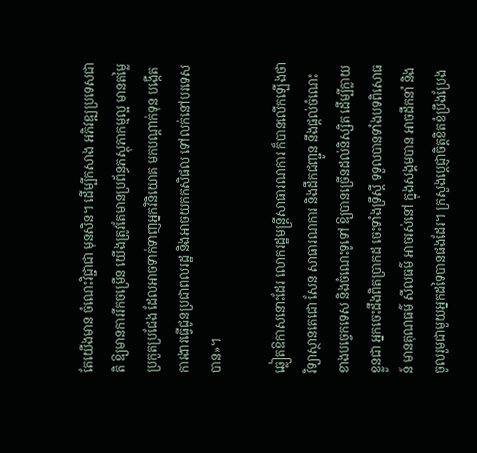តែយើងមាន ចំណេះវិជ្ជាជា មុនសិន។ ដើម្បីកសាង អភិវឌ្ឍប្រទេសជាតិ ឱ្យមានការរីកចម្រើន យើងត្រូវតែមានប្រព័ន្ធភស្តុភាកម្មល្អ មានតម្លៃ ប្រកួតប្រជែង ដែលអាចទាក់ទាញអ្នកវិនិយោគ មកបណ្ដាក់ទុន បង្កើតការងារធ្វើជូនប្រជាពលរដ្ឋ និងអាចយកកសិផល ទៅលក់នៅបរទេសបាន»។

ឆ្លៀតឱកាសនោះដែរ លោករដ្ឋមន្ដ្រីសាធារណការ ក៏បានលើកឡើងថា វិទ្យាស្ថានតេជោ សែន សាធារណការ និងដឹកជញ្ជូន នឹងផ្ដល់ចំណេះខាងបច្ចេកទេស និងចំណេះទូទៅ ឱ្យបានច្រើនដល់និស្សិត ដើម្បីក្លាយខ្លួនជា អ្នកចេះដឹងពិតប្រាកដ ចេះទាំងទ្រឹស្ដី ទទួលបានទាំងបទពិសោធន៍ មានគុណធម៌ សីលធម៌ អាចរស់នៅ ក្នុងសង្គមបាន អាចដឹកនាំ និងចូលរួមជាមួយអ្នកដទៃបានផងដែរ។ ក្រសួងប្ដេជ្ញាចិត្តខិតខំប្រឹងប្រែង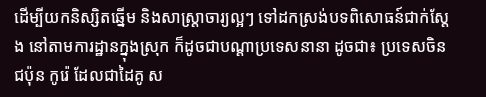ដើម្បីយកនិស្សិតឆ្នើម និងសាស្ត្រាចារ្យល្អៗ ទៅដកស្រង់បទពិសោធន៍ជាក់ស្តែង នៅតាមការដ្ឋានក្នុងស្រុក ក៏ដូចជាបណ្តាប្រទេសនានា ដូចជា៖ ប្រទេសចិន ជប៉ុន កូរ៉េ ដែលជាដៃគូ ស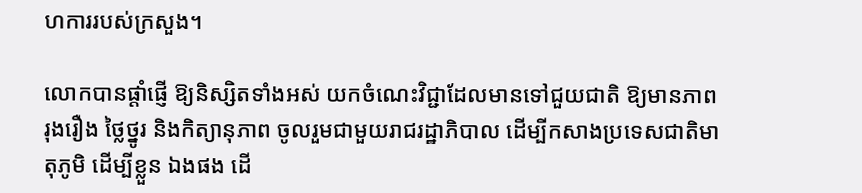ហការរបស់ក្រសួង។

លោកបានផ្តាំផ្ញើ ឱ្យនិស្សិតទាំងអស់ យកចំណេះវិជ្ជាដែលមានទៅជួយជាតិ ឱ្យមានភាពរុងរឿង ថ្លៃថ្នូរ និងកិត្យានុភាព ចូលរួមជាមួយរាជរដ្ឋាភិបាល ដើម្បីកសាងប្រទេសជាតិមាតុភូមិ ដើម្បីខ្លួន ឯងផង ដើ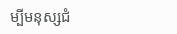ម្បីមនុស្សជំ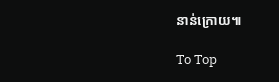នាន់ក្រោយ៕

To Top